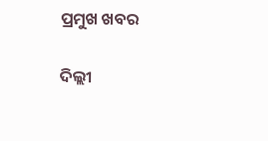ପ୍ରମୁଖ ଖବର

ଦିଲ୍ଲୀ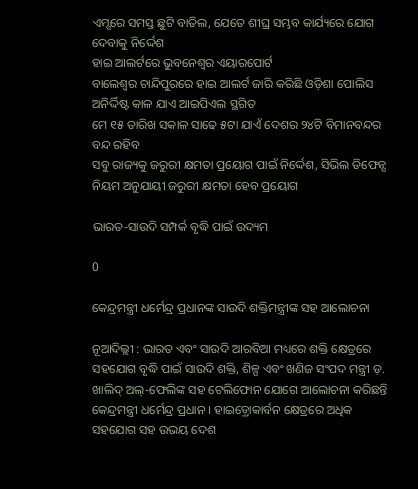ଏମ୍ସରେ ସମସ୍ତ ଛୁଟି ବାତିଲ, ଯେତେ ଶୀଘ୍ର ସମ୍ଭବ କାର୍ଯ୍ୟରେ ଯୋଗ ଦେବାକୁ ନିର୍ଦ୍ଦେଶ
ହାଇ ଆଲର୍ଟରେ ଭୁବନେଶ୍ୱର ଏୟାରପୋର୍ଟ
ବାଲେଶ୍ୱର ଚାନ୍ଦିପୁରରେ ହାଇ ଆଲର୍ଟ ଜାରି କରିଛି ଓଡ଼ିଶା ପୋଲିସ
ଅନିର୍ଦ୍ଦିଷ୍ଟ କାଳ ଯାଏ ଆଇପିଏଲ ସ୍ଥଗିତ
ମେ ୧୫ ତାରିଖ ସକାଳ ସାଢେ ୫ଟା ଯାଏଁ ଦେଶର ୨୪ଟି ବିମାନବନ୍ଦର ବନ୍ଦ ରହିବ
ସବୁ ରାଜ୍ୟକୁ ଜରୁରୀ କ୍ଷମତା ପ୍ରୟୋଗ ପାଇଁ ନିର୍ଦ୍ଦେଶ, ସିଭିଲ ଡିଫେନ୍ସ ନିୟମ ଅନୁଯାୟୀ ଜରୁରୀ କ୍ଷମତା ହେବ ପ୍ରୟୋଗ

ଭାରତ-ସାଉଦି ସମ୍ପର୍କ ବୃଦ୍ଧି ପାଇଁ ଉଦ୍ୟମ

0

କେନ୍ଦ୍ରମନ୍ତ୍ରୀ ଧର୍ମେନ୍ଦ୍ର ପ୍ରଧାନଙ୍କ ସାଉଦି ଶକ୍ତିମନ୍ତ୍ରୀଙ୍କ ସହ ଆଲୋଚନା

ନୂଆଦିଲ୍ଲୀ : ଭାରତ ଏବଂ ସାଉଦି ଆରବିଆ ମଧ୍ୟରେ ଶକ୍ତି କ୍ଷେତ୍ରରେ ସହଯୋଗ ବୃଦ୍ଧି ପାଇଁ ସାଉଦି ଶକ୍ତି, ଶିଳ୍ପ ଏବଂ ଖଣିଜ ସଂପଦ ମନ୍ତ୍ରୀ ଡ଼. ଖାଲିଦ୍ ଅଲ୍-ଫେଲିଙ୍କ ସହ ଟେଲିଫୋନ ଯୋଗେ ଆଲୋଚନା କରିଛନ୍ତି କେନ୍ଦ୍ରମନ୍ତ୍ରୀ ଧର୍ମେନ୍ଦ୍ର ପ୍ରଧାନ । ହାଇଡ଼୍ରୋକାର୍ବନ କ୍ଷେତ୍ରରେ ଅଧିକ ସହଯୋଗ ସହ ଉଭୟ ଦେଶ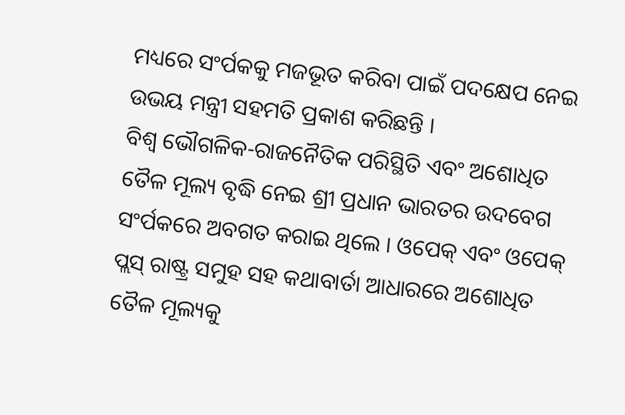ମଧ୍ୟରେ ସଂର୍ପକକୁ ମଜଭୂତ କରିବା ପାଇଁ ପଦକ୍ଷେପ ନେଇ ଉଭୟ ମନ୍ତ୍ରୀ ସହମତି ପ୍ରକାଶ କରିଛନ୍ତି ।
ବିଶ୍ୱ ଭୌଗଳିକ-ରାଜନୈତିକ ପରିସ୍ଥିତି ଏବଂ ଅଶୋଧିତ ତୈଳ ମୂଲ୍ୟ ବୃଦ୍ଧି ନେଇ ଶ୍ରୀ ପ୍ରଧାନ ଭାରତର ଉଦବେଗ ସଂର୍ପକରେ ଅବଗତ କରାଇ ଥିଲେ । ଓପେକ୍ ଏବଂ ଓପେକ୍ ପ୍ଲସ୍ ରାଷ୍ଟ୍ର ସମୁହ ସହ କଥାବାର୍ତା ଆଧାରରେ ଅଶୋଧିତ ତୈଳ ମୂଲ୍ୟକୁ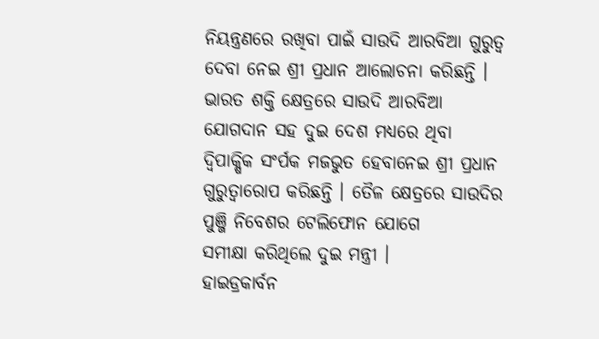ନିୟନ୍ତ୍ରଣରେ ରଖିବା ପାଇଁ ସାଉଦି ଆରବିଆ ଗୁରୁତ୍ୱ ଦେବା ନେଇ ଶ୍ରୀ ପ୍ରଧାନ ଆଲୋଚନା କରିଛନ୍ତି । ଭାରତ ଶକ୍ତି କ୍ଷେତ୍ରରେ ସାଉଦି ଆରବିଆ ଯୋଗଦାନ ସହ ଦୁଇ ଦେଶ ମଧ୍ୟରେ ଥିବା ଦ୍ୱିପାକ୍ଷିକ ସଂର୍ପକ ମଜଭୁତ ହେବାନେଇ ଶ୍ରୀ ପ୍ରଧାନ ଗୁରୁତ୍ୱାରୋପ କରିଛନ୍ତି । ତୈଳ କ୍ଷେତ୍ରରେ ସାଉଦିର ପୁଞ୍ଜି ନିବେଶର ଟେଲିଫୋନ ଯୋଗେ
ସମୀକ୍ଷା କରିଥିଲେ ଦୁଇ ମନ୍ତ୍ରୀ ।
ହାଇଡ୍ରକାର୍ବନ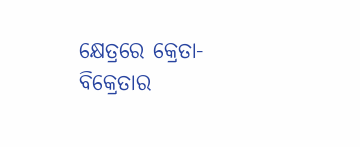କ୍ଷେତ୍ରରେ କ୍ରେତା-ବିକ୍ରେତାର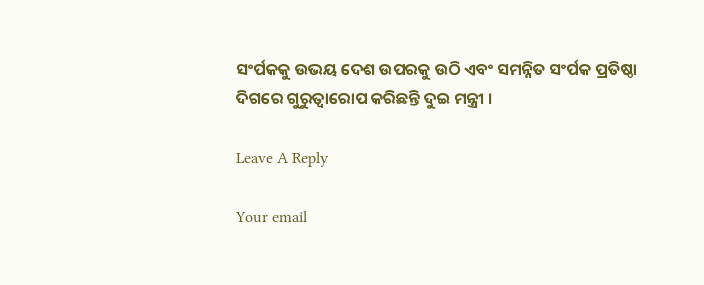ସଂର୍ପକକୁ ଉଭୟ ଦେଶ ଉପରକୁ ଉଠି ଏବଂ ସମନ୍ନିତ ସଂର୍ପକ ପ୍ରତିଷ୍ଠା ଦିଗରେ ଗୁରୁତ୍ୱାରୋପ କରିଛନ୍ତି ଦୁଇ ମନ୍ତ୍ରୀ ।

Leave A Reply

Your email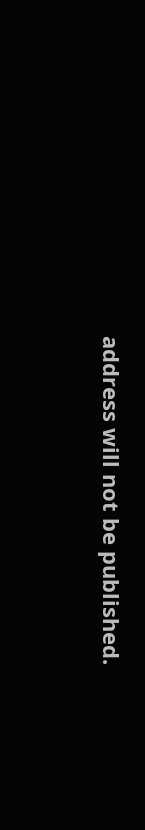address will not be published.